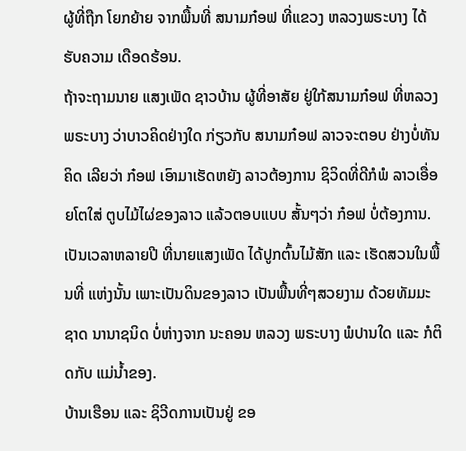ຜູ້ທີ່ຖືກ ໂຍກຍ້າຍ ຈາກພື້ນທີ່ ສນາມກ໋ອຟ ທີ່ແຂວງ ຫລວງພຣະບາງ ໄດ້ຮັບຄວາມ ເດືອດຮ້ອນ.
ຖ້າຈະຖາມນາຍ ແສງເພັດ ຊາວບ້ານ ຜູ້ທີ່ອາສັຍ ຢູ່ໃກ້ສນາມກ໋ອຟ ທີ່ຫລວງພຣະບາງ ວ່າບາວຄິດຢ່າງໃດ ກ່ຽວກັບ ສນາມກ໋ອຟ ລາວຈະຕອບ ຢ່າງບໍ່ທັນຄິດ ເລີຍວ່າ ກ໋ອຟ ເອົາມາເຮັດຫຍັງ ລາວຕ້ອງການ ຊິວິດທີ່ດີກໍພໍ ລາວເອື່ອຍໂຕໃສ່ ຕູບໄມ້ໄຜ່ຂອງລາວ ແລ້ວຕອບແບບ ສັ້ນໆວ່າ ກ໋ອຟ ບໍ່ຕ້ອງການ.
ເປັນເວລາຫລາຍປີ ທີ່ນາຍແສງເພັດ ໄດ້ປູກຕົ້ນໄມ້ສັກ ແລະ ເຮັດສວນໃນພື້ນທີ່ ແຫ່ງນັ້ນ ເພາະເປັນດິນຂອງລາວ ເປັນພື້ນທີ່ໆສວຍງາມ ດ້ວຍທັມມະຊາດ ນານາຊນິດ ບໍ່ຫ່າງຈາກ ນະຄອນ ຫລວງ ພຣະບາງ ພໍປານໃດ ແລະ ກໍຕິດກັບ ແມ່ນ້ຳຂອງ.
ບ້ານເຮືອນ ແລະ ຊິວີດການເປັນຢູ່ ຂອ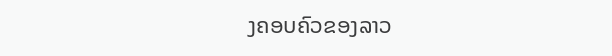ງຄອບຄົວຂອງລາວ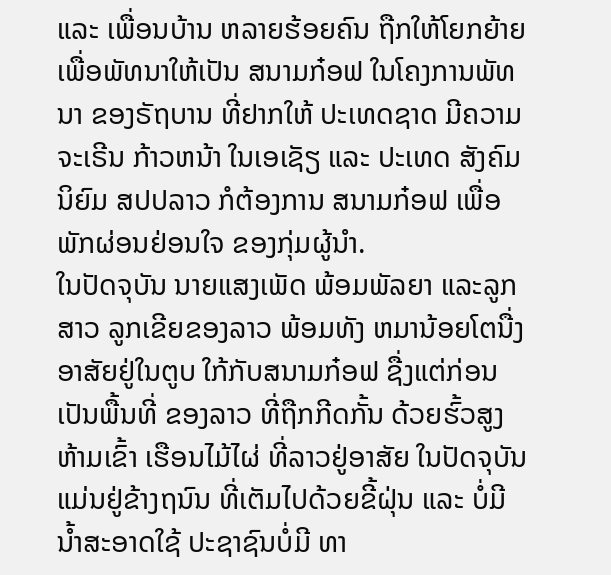ແລະ ເພື່ອນບ້ານ ຫລາຍຮ້ອຍຄົນ ຖືກໃຫ້ໂຍກຍ້າຍ ເພື່ອພັທນາໃຫ້ເປັນ ສນາມກ໋ອຟ ໃນໂຄງການພັທນາ ຂອງຣັຖບານ ທີ່ຢາກໃຫ້ ປະເທດຊາດ ມີຄວາມຈະເຣີນ ກ້າວຫນ້າ ໃນເອເຊັຽ ແລະ ປະເທດ ສັງຄົມນິຍົມ ສປປລາວ ກໍຕ້ອງການ ສນາມກ໋ອຟ ເພື່ອພັກຜ່ອນຢ່ອນໃຈ ຂອງກຸ່ມຜູ້ນຳ.
ໃນປັດຈຸບັນ ນາຍແສງເພັດ ພ້ອມພັລຍາ ແລະລູກສາວ ລູກເຂີຍຂອງລາວ ພ້ອມທັງ ຫມານ້ອຍໂຕນື່ງ ອາສັຍຢູ່ໃນຕູບ ໃກ້ກັບສນາມກ໋ອຟ ຊື່ງແຕ່ກ່ອນ ເປັນພື້ນທີ່ ຂອງລາວ ທີ່ຖືກກີດກັ້ນ ດ້ວຍຮົ້ວສູງ ຫ້າມເຂົ້າ ເຮືອນໄມ້ໄຜ່ ທີ່ລາວຢູ່ອາສັຍ ໃນປັດຈຸບັນ ແມ່ນຢູ່ຂ້າງຖນົນ ທີ່ເຕັມໄປດ້ວຍຂີ້ຝຸ່ນ ແລະ ບໍ່ມີນ້ຳສະອາດໃຊ້ ປະຊາຊົນບໍ່ມີ ທາ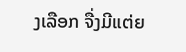ງເລືອກ ຈື່ງມີແຕ່ຍ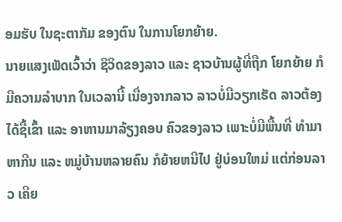ອມຮັບ ໃນຊະຕາກັມ ຂອງຕົນ ໃນການໂຍກຍ້າຍ.
ນາຍແສງເພັດເວົ້າວ່າ ຊິວິດຂອງລາວ ແລະ ຊາວບ້ານຜູ້ທີ່ຖືກ ໂຍກຍ້າຍ ກໍມີຄວາມລຳບາກ ໃນເວລານີ້ ເນື່ອງຈາກລາວ ລາວບໍ່ມີວຽກເຮັດ ລາວຕ້ອງໄດ້ຊື້ເຂົ້າ ແລະ ອາຫານມາລ້ຽງຄອບ ຄົວຂອງລາວ ເພາະບໍ່ມີພື້ນທີ່ ທຳມາ ຫາກີນ ແລະ ຫມູ່ບ້ານຫລາຍຄົນ ກໍຍ້າຍຫນີໄປ ຢູ່ບ່ອນໃຫມ່ ແຕ່ກ່ອນລາວ ເຄີຍ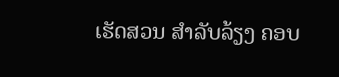ເຮັດສວນ ສຳລັບລ້ຽງ ຄອບ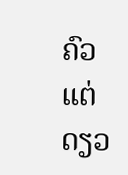ຄົວ ແຕ່ດຽວ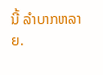ນີ້ ລຳບາກຫລາຍ.